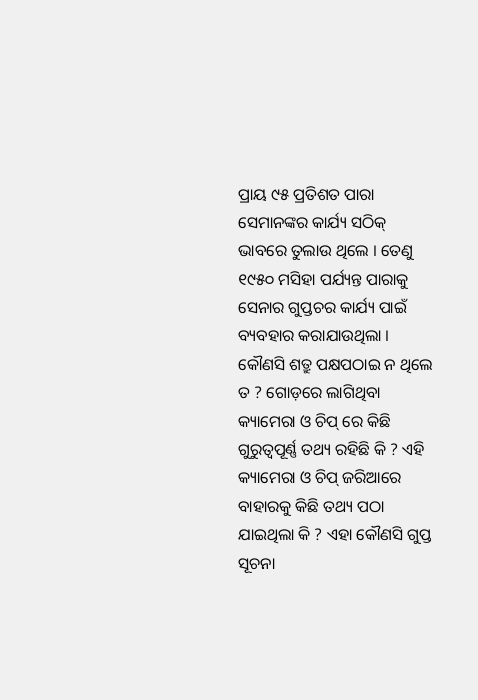ପ୍ରାୟ ୯୫ ପ୍ରତିଶତ ପାରା ସେମାନଙ୍କର କାର୍ଯ୍ୟ ସଠିକ୍ ଭାବରେ ତୁଲାଉ ଥିଲେ । ତେଣୁ ୧୯୫୦ ମସିହା ପର୍ଯ୍ୟନ୍ତ ପାରାକୁ ସେନାର ଗୁପ୍ତଚର କାର୍ଯ୍ୟ ପାଇଁ ବ୍ୟବହାର କରାଯାଉଥିଲା ।
କୌଣସି ଶତ୍ରୁ ପକ୍ଷପଠାଇ ନ ଥିଲେ ତ ? ଗୋଡ଼ରେ ଲାଗିଥିବା କ୍ୟାମେରା ଓ ଚିପ୍ ରେ କିଛି ଗୁରୁତ୍ୱପୂର୍ଣ୍ଣ ତଥ୍ୟ ରହିଛି କି ? ଏହି କ୍ୟାମେରା ଓ ଚିପ୍ ଜରିଆରେ ବାହାରକୁ କିଛି ତଥ୍ୟ ପଠା ଯାଇଥିଲା କି ? ଏହା କୌଣସି ଗୁପ୍ତ ସୂଚନା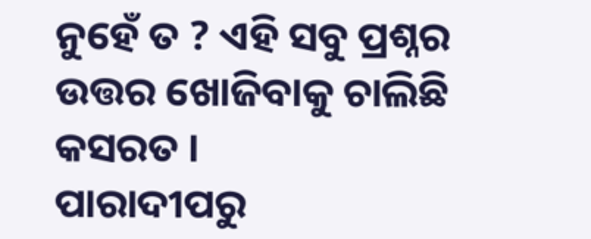ନୁହେଁ ତ ? ଏହି ସବୁ ପ୍ରଶ୍ନର ଉତ୍ତର ଖୋଜିବାକୁ ଚାଲିଛି କସରତ ।
ପାରାଦୀପରୁ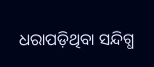ଧରାପଡ଼ିଥିବା ସନ୍ଦିଗ୍ଧ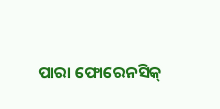ପାରା ଫୋରେନସିକ୍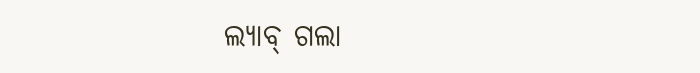ଲ୍ୟାବ୍ ଗଲା